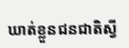ឃាត់ខ្លួនជនជាតិស្វី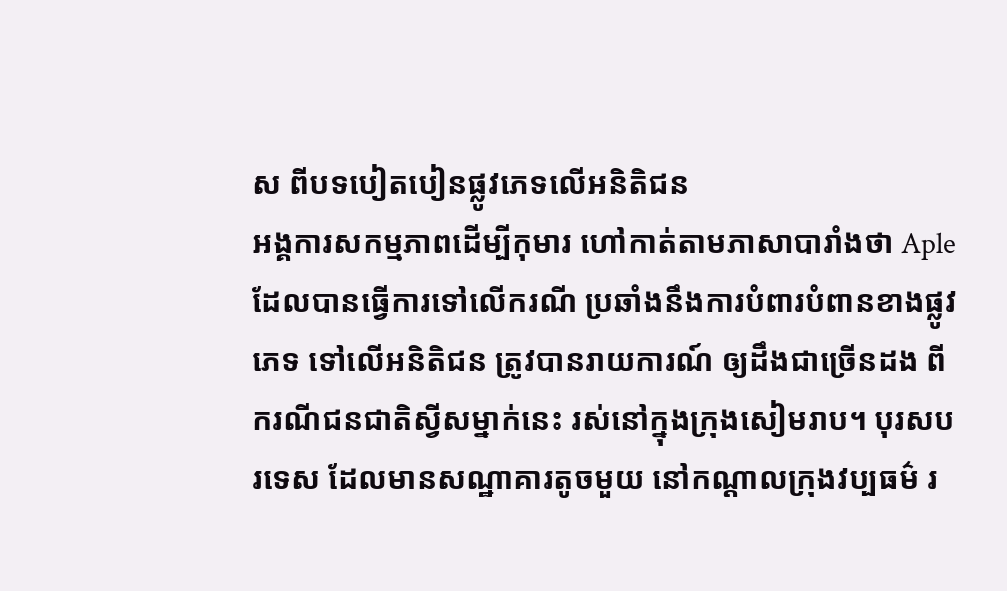ស ពីបទបៀតបៀនផ្លូវភេទលើអនិតិជន
អង្គការសកម្មភាពដើម្បីកុមារ ហៅកាត់តាមភាសាបារាំងថា Aple ដែលបានធ្វើការទៅលើករណី ប្រឆាំងនឹងការបំពារបំពានខាងផ្លូវភេទ ទៅលើអនិតិជន ត្រូវបានរាយការណ៍ ឲ្យដឹងជាច្រើនដង ពីករណីជនជាតិស្វីសម្នាក់នេះ រស់នៅក្នុងក្រុងសៀមរាប។ បុរសបរទេស ដែលមានសណ្ឋាគារតូចមួយ នៅកណ្ដាលក្រុងវប្បធម៌ រ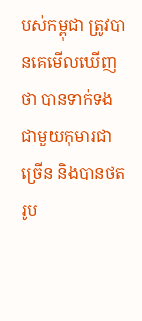បស់កម្ពុជា ត្រូវបានគេមើលឃើញថា បានទាក់ទងជាមួយកុមារជាច្រើន និងបានថតរូប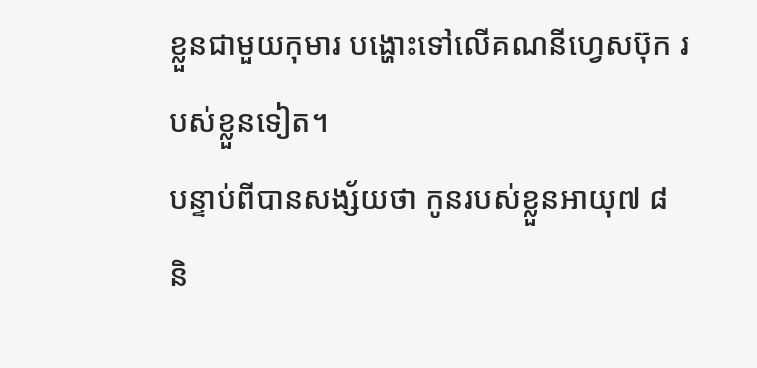ខ្លួនជាមួយកុមារ បង្ហោះទៅលើគណនីហ្វេសប៊ុក របស់ខ្លួនទៀត។
បន្ទាប់ពីបានសង្ស័យថា កូនរបស់ខ្លួនអាយុ៧ ៨ និ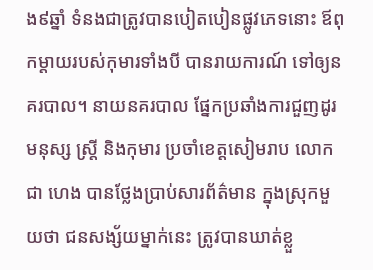ង៩ឆ្នាំ ទំនងជាត្រូវបានបៀតបៀនផ្លូវភេទនោះ ឪពុកម្ដាយរបស់កុមារទាំងបី បានរាយការណ៍ ទៅឲ្យនគរបាល។ នាយនគរបាល ផ្នែកប្រឆាំងការជួញដូរមនុស្ស ស្ត្រី និងកុមារ ប្រចាំខេត្តសៀមរាប លោក ជា ហេង បានថ្លែងប្រាប់សារព័ត៌មាន ក្នុងស្រុកមួយថា ជនសង្ស័យម្នាក់នេះ ត្រូវបានឃាត់ខ្លួ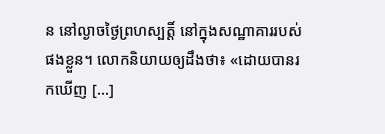ន នៅល្ងាចថ្ងៃព្រហស្បត្តិ៍ នៅក្នុងសណ្ឋាគាររបស់ផងខ្លួន។ លោកនិយាយឲ្យដឹងថា៖ «ដោយបានរកឃើញ [...]